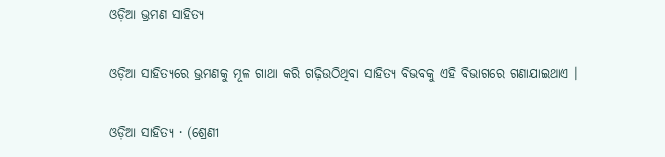ଓଡ଼ିଆ ଭ୍ରମଣ ସାହିତ୍ୟ

ଓଡ଼ିଆ ସାହିତ୍ୟରେ ଭ୍ରମଣକୁ ମୂଳ ଗାଥା କରି ଗଢ଼ିଉଠିଥିବା ସାହିତ୍ୟ ବିଭବକୁ ଏହି ବିଭାଗରେ ଗଣାଯାଇଥାଏ ।

ଓଡ଼ିଆ ସାହିତ୍ୟ · (ଶ୍ରେଣୀ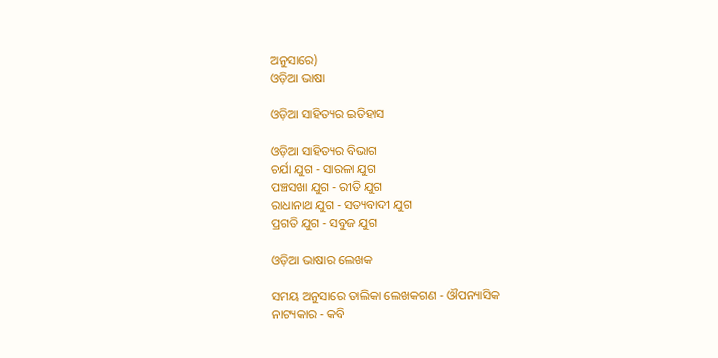ଅନୁସାରେ)
ଓଡ଼ିଆ ଭାଷା

ଓଡ଼ିଆ ସାହିତ୍ୟର ଇତିହାସ

ଓଡ଼ିଆ ସାହିତ୍ୟର ବିଭାଗ
ଚର୍ଯା ଯୁଗ - ସାରଳା ଯୁଗ
ପଞ୍ଚସଖା ଯୁଗ - ରୀତି ଯୁଗ
ରାଧାନାଥ ଯୁଗ - ସତ୍ୟବାଦୀ ଯୁଗ
ପ୍ରଗତି ଯୁଗ - ସବୁଜ ଯୁଗ

ଓଡ଼ିଆ ଭାଷାର ଲେଖକ

ସମୟ ଅନୁସାରେ ତାଲିକା ଲେଖକଗଣ - ଔପନ୍ୟାସିକ
ନାଟ୍ୟକାର - କବି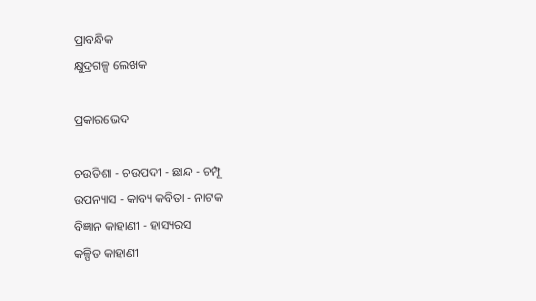ପ୍ରାବନ୍ଧିକ
କ୍ଷୁଦ୍ରଗଳ୍ପ ଲେଖକ

ପ୍ରକାରଭେଦ

ଚଉତିଶା - ଚଉପଦୀ - ଛାନ୍ଦ - ଚମ୍ପୂ
ଉପନ୍ୟାସ - କାବ୍ୟ କବିତା - ନାଟକ
ବିଜ୍ଞାନ କାହାଣୀ - ହାସ୍ୟରସ
କଳ୍ପିତ କାହାଣୀ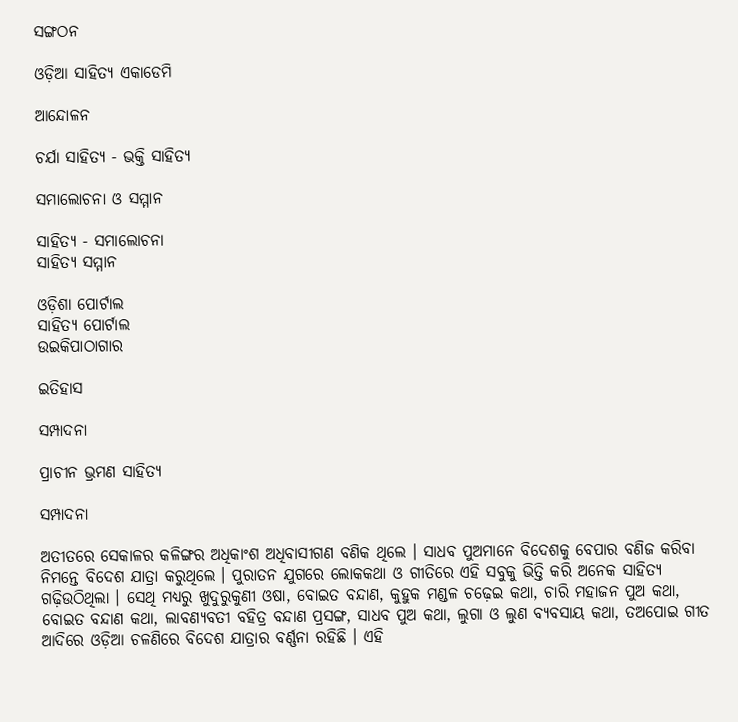ସଙ୍ଗଠନ

ଓଡ଼ିଆ ସାହିତ୍ୟ ଏକାଡେମି

ଆନ୍ଦୋଳନ

ଚର୍ଯା ସାହିତ୍ୟ - ଭକ୍ତି ସାହିତ୍ୟ

ସମାଲୋଚନା ଓ ସମ୍ମାନ

ସାହିତ୍ୟ - ସମାଲୋଚନା
ସାହିତ୍ୟ ସମ୍ମାନ

ଓଡ଼ିଶା ପୋର୍ଟାଲ
ସାହିତ୍ୟ ପୋର୍ଟାଲ
ଉଇକିପାଠାଗାର

ଇତିହାସ

ସମ୍ପାଦନା

ପ୍ରାଚୀନ ଭ୍ରମଣ ସାହିତ୍ୟ

ସମ୍ପାଦନା

ଅତୀତରେ ସେକାଳର କଳିଙ୍ଗର ଅଧିକାଂଶ ଅଧିବାସୀଗଣ ବଣିକ ଥିଲେ । ସାଧବ ପୁଅମାନେ ବିଦେଶକୁ ବେପାର ବଣିଜ କରିବା ନିମନ୍ତେ ବିଦେଶ ଯାତ୍ରା କରୁଥିଲେ । ପୁରାତନ ଯୁଗରେ ଲୋକକଥା ଓ ଗୀତିରେ ଏହି ସବୁକୁ ଭିତ୍ତି କରି ଅନେକ ସାହିତ୍ୟ ଗଢ଼ିଉଠିଥିଲା । ସେଥି ମଧ୍ୟରୁ ଖୁଦୁରୁକୁଣୀ ଓଷା, ବୋଇତ ବନ୍ଦାଣ, କୁହୁକ ମଣ୍ଡଳ ଚଢ଼େଇ କଥା, ଚାରି ମହାଜନ ପୁଅ କଥା, ବୋଇତ ବନ୍ଦାଣ କଥା, ଲାବଣ୍ୟବତୀ ବହିତ୍ର ବନ୍ଦାଣ ପ୍ରସଙ୍ଗ, ସାଧବ ପୁଅ କଥା, ଲୁଗା ଓ ଲୁଣ ବ୍ୟବସାୟ କଥା, ତଅପୋଇ ଗୀତ ଆଦିରେ ଓଡ଼ିଆ ଚଳଣିରେ ବିଦେଶ ଯାତ୍ରାର ବର୍ଣ୍ଣନା ରହିଛି । ଏହି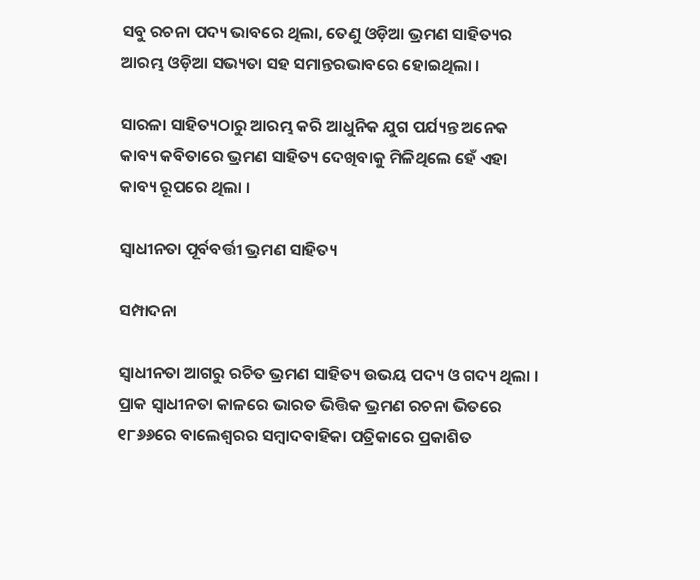ସବୁ ରଚନା ପଦ୍ୟ ଭାବରେ ଥିଲା, ତେଣୁ ଓଡ଼ିଆ ଭ୍ରମଣ ସାହିତ୍ୟର ଆରମ୍ଭ ଓଡ଼ିଆ ସଭ୍ୟତା ସହ ସମାନ୍ତରଭାବରେ ହୋଇଥିଲା ।

ସାରଳା ସାହିତ୍ୟଠାରୁ ଆରମ୍ଭ କରି ଆଧୁନିକ ଯୁଗ ପର୍ଯ୍ୟନ୍ତ ଅନେକ କାବ୍ୟ କବିତାରେ ଭ୍ରମଣ ସାହିତ୍ୟ ଦେଖିବାକୁ ମିଳିଥିଲେ ହେଁ ଏହା କାବ୍ୟ ରୂପରେ ଥିଲା ।

ସ୍ୱାଧୀନତା ପୂର୍ବବର୍ତ୍ତୀ ଭ୍ରମଣ ସାହିତ୍ୟ

ସମ୍ପାଦନା

ସ୍ୱାଧୀନତା ଆଗରୁ ରଚିତ ଭ୍ରମଣ ସାହିତ୍ୟ ଉଭୟ ପଦ୍ୟ ଓ ଗଦ୍ୟ ଥିଲା । ପ୍ରାକ ସ୍ୱାଧୀନତା କାଳରେ ଭାରତ ଭିତ୍ତିକ ଭ୍ରମଣ ରଚନା ଭିତରେ ୧୮୬୬ରେ ବାଲେଶ୍ୱରର ସମ୍ବାଦବାହିକା ପତ୍ରିକାରେ ପ୍ରକାଶିତ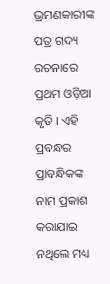ଭ୍ରମଣକାରୀଙ୍କ ପତ୍ର ଗଦ୍ୟ ରଚନାରେ ପ୍ରଥମ ଓଡ଼ିଆ କୃତି । ଏହି ପ୍ରବନ୍ଧର ପ୍ରାବନ୍ଧିକଙ୍କ ନାମ ପ୍ରକାଶ କରାଯାଇ ନଥିଲେ ମଧ୍ୟ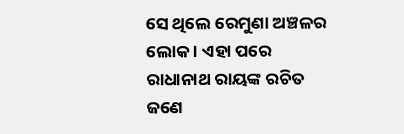ସେ ଥିଲେ ରେମୁଣା ଅଞ୍ଚଳର ଲୋକ । ଏହା ପରେ ରାଧାନାଥ ରାୟଙ୍କ ରଚିତ ଜଣେ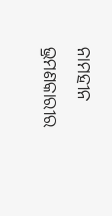ନାମହୀନ ଭ୍ରମଣକାରୀର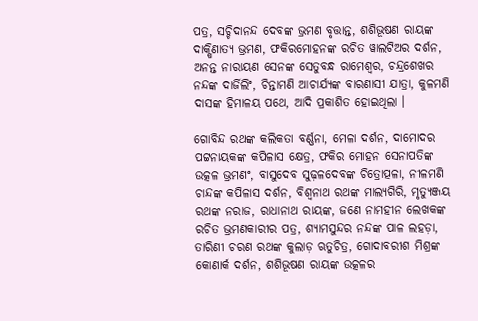ପତ୍ର, ସଚ୍ଚିଦାନନ୍ଦ ଦେବଙ୍କ ଭ୍ରମଣ ବୃତ୍ତାନ୍ତ, ଶଶିଭୂଷଣ ରାୟଙ୍କ ଦାକ୍ଷିଣାତ୍ୟ ଭ୍ରମଣ, ଫକିରମୋହନଙ୍କ ରଚିତ ୱାଲଟିଅର ଦର୍ଶନ, ଅନନ୍ତ ନାରାୟଣ ସେନଙ୍କ ସେତୁବନ୍ଧ ରାମେଶ୍ୱର, ଚନ୍ଦ୍ରଶେଖର ନନ୍ଦଙ୍କ ଦାର୍ଜିଲିଂ, ଚିନ୍ତାମଣି ଆଚାର୍ଯ୍ୟଙ୍କ ବାରଣାସୀ ଯାତ୍ରା, କୁଳମଣି ଦାସଙ୍କ ହିମାଳୟ ପଥେ, ଆଦି ପ୍ରକାଶିତ ହୋଇଥିଲା ।

ଗୋବିନ୍ଦ ରଥଙ୍କ କଲିକତା ବର୍ଣ୍ଣନା, ମେଳା ଦର୍ଶନ, ଦାମୋଦର ପଟ୍ଟନାୟକଙ୍କ କପିଳାସ କ୍ଷେତ୍ର, ଫକିର ମୋହନ ସେନାପତିଙ୍କ ଉତ୍କଳ ଭ୍ରମଣଂ, ବାସୁଦେବ ସୁଢ଼ଳଦେବଙ୍କ ଚିତ୍ରୋତ୍ପଳା, ନୀଳମଣି ଚାନ୍ଦଙ୍କ କପିଳାସ ଦର୍ଶନ, ବିଶ୍ୱନାଥ ରଥଙ୍କ ମାଲ୍ୟଗିରି, ମୃତ୍ୟୁଞ୍ଜୟ ରଥଙ୍କ ନରାଜ, ରାଧାନାଥ ରାୟଙ୍କ, ଜଣେ ନାମହୀନ ଲେଖକଙ୍କ ରଚିତ ଭ୍ରମଣକାରୀର ପତ୍ର, ଶ୍ୟାମସୁନ୍ଦର ନନ୍ଦଙ୍କ ପାଳ ଲହଡ଼ା, ତାରିଣୀ ଚରଣ ରଥଙ୍କ କୁଲାଡ଼ ଋତୁଚିତ୍ର, ଗୋଦାବରୀଶ ମିଶ୍ରଙ୍କ କୋଣାର୍କ ଦର୍ଶନ, ଶଶିଭୂଷଣ ରାୟଙ୍କ ଉତ୍କଳର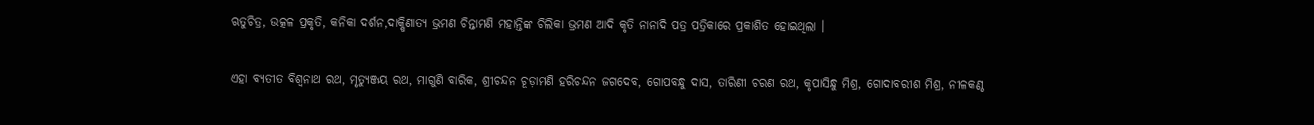ଋତୁଚିତ୍ର, ଉତ୍କଳ ପ୍ରକୃତି, କନିକା ଦର୍ଶନ,ଦାକ୍ଷିଣାତ୍ୟ ଭ୍ରମଣ ଚିନ୍ତାମଣି ମହାନ୍ତିଙ୍କ ଚିଲିକା ଭ୍ରମଣ ଆଦି କୃତି ନାନାଦି ପତ୍ର ପତ୍ରିକାରେ ପ୍ରକାଶିତ ହୋଇଥିଲା ।

ଏହା ବ୍ୟତୀତ ବିଶ୍ୱନାଥ ରଥ, ମୃତ୍ୟୁଞ୍ଜୟ ରଥ, ମାଗୁଣି ବାରିକ, ଶ୍ରୀଚନ୍ଦନ ଚୂଡ଼ାମଣି ହରିଚନ୍ଦନ ଜଗଦେବ, ଗୋପବନ୍ଧୁ ଦାସ, ତାରିଣୀ ଚରଣ ରଥ, କୃପାସିନ୍ଧୁ ମିଶ୍ର, ଗୋଦାବରୀଶ ମିଶ୍ର, ନୀଳକଣ୍ଠ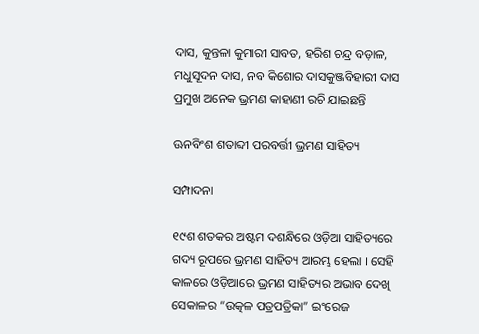ଦାସ, କୁନ୍ତଳା କୁମାରୀ ସାବତ, ହରିଶ ଚନ୍ଦ୍ର ବଡ଼ାଳ, ମଧୁସୂଦନ ଦାସ, ନବ କିଶୋର ଦାସକୁଞ୍ଜବିହାରୀ ଦାସ ପ୍ରମୁଖ ଅନେକ ଭ୍ରମଣ କାହାଣୀ ରଚି ଯାଇଛନ୍ତି

ଊନବିଂଶ ଶତାବ୍ଦୀ ପରବର୍ତ୍ତୀ ଭ୍ରମଣ ସାହିତ୍ୟ

ସମ୍ପାଦନା

୧୯ଶ ଶତକର ଅଷ୍ଟମ ଦଶନ୍ଧିରେ ଓଡ଼ିଆ ସାହିତ୍ୟରେ ଗଦ୍ୟ ରୂପରେ ଭ୍ରମଣ ସାହିତ୍ୟ ଆରମ୍ଭ ହେଲା । ସେହି କାଳରେ ଓଡ଼ିଆରେ ଭ୍ରମଣ ସାହିତ୍ୟର ଅଭାବ ଦେଖି ସେକାଳର “ଉତ୍କଳ ପତ୍ରପତ୍ରିକା” ଇଂରେଜ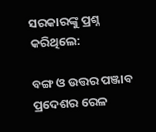ସରକାରଙ୍କୁ ପ୍ରଶ୍ନ କରିଥିଲେ:

ବଙ୍ଗ ଓ ଉତ୍ତର ପଞ୍ଜାବ ପ୍ରଦେଶର ରେଳ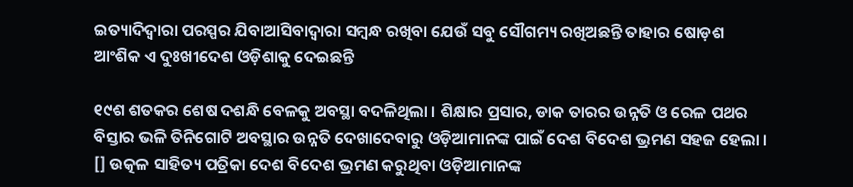ଇତ୍ୟାଦିଦ୍ୱାରା ପରସ୍ପର ଯିବାଆସିବାଦ୍ୱାରା ସମ୍ବନ୍ଧ ରଖିବା ଯେଉଁ ସବୁ ସୌଗମ୍ୟ ରଖିଅଛନ୍ତି ତାହାର ଷୋଡ଼ଶ ଆଂଶିକ ଏ ଦୁଃଖୀଦେଶ ଓଡ଼ିଶାକୁ ଦେଇଛନ୍ତି

୧୯ଶ ଶତକର ଶେଷ ଦଶନ୍ଧି ବେଳକୁ ଅବସ୍ଥା ବଦଳିଥିଲା । ଶିକ୍ଷାର ପ୍ରସାର, ଡାକ ତାରର ଉନ୍ନତି ଓ ରେଳ ପଥର ବିସ୍ତାର ଭଳି ତିନିଗୋଟି ଅବସ୍ଥାର ଉନ୍ନତି ଦେଖାଦେବାରୁ ଓଡ଼ିଆମାନଙ୍କ ପାଇଁ ଦେଶ ବିଦେଶ ଭ୍ରମଣ ସହଜ ହେଲା । [] ଉତ୍କଳ ସାହିତ୍ୟ ପତ୍ରିକା ଦେଶ ବିଦେଶ ଭ୍ରମଣ କରୁଥିବା ଓଡ଼ିଆମାନଙ୍କ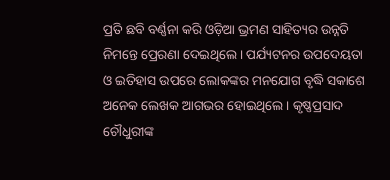ପ୍ରତି ଛବି ବର୍ଣ୍ଣନା କରି ଓଡ଼ିଆ ଭ୍ରମଣ ସାହିତ୍ୟର ଉନ୍ନତି ନିମନ୍ତେ ପ୍ରେରଣା ଦେଇଥିଲେ । ପର୍ଯ୍ୟଟନର ଉପଦେୟତା ଓ ଇତିହାସ ଉପରେ ଲୋକଙ୍କର ମନଯୋଗ ବୃଦ୍ଧି ସକାଶେ ଅନେକ ଲେଖକ ଆଗଭର ହୋଇଥିଲେ । କୃଷ୍ଣପ୍ରସାଦ ଚୌଧୁରୀଙ୍କ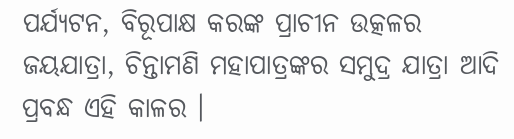ପର୍ଯ୍ୟଟନ, ବିରୂପାକ୍ଷ କରଙ୍କ ପ୍ରାଚୀନ ଉତ୍କଳର ଜୟଯାତ୍ରା, ଚିନ୍ତାମଣି ମହାପାତ୍ରଙ୍କର ସମୁଦ୍ର ଯାତ୍ରା ଆଦି ପ୍ରବନ୍ଧ ଏହି କାଳର ।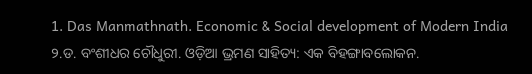1. Das Manmathnath. Economic & Social development of Modern India
୨.ଡ. ବଂଶୀଧର ଚୌଧୁରୀ. ଓଡ଼ିଆ ଭ୍ରମଣ ସାହିତ୍ୟ: ଏକ ବିହଙ୍ଗାବଲୋକନ.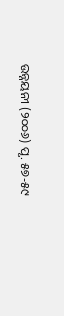ଉନ୍ନୟନୀ (୨୦୦୬) ପୃ. ୫୭-୫୯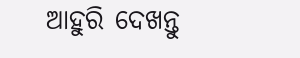ଆହୁରି ଦେଖନ୍ତୁ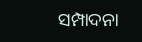ସମ୍ପାଦନା